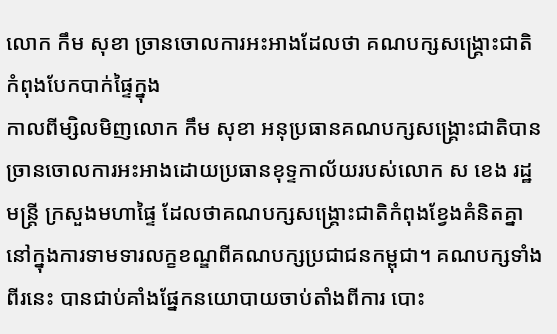លោក កឹម សុខា ច្រានចោលការអះអាងដែលថា គណបក្សសង្គ្រោះជាតិកំពុងបែកបាក់ផ្ទៃក្នុង
កាលពីម្សិលមិញលោក កឹម សុខា អនុប្រធានគណបក្សសង្គ្រោះជាតិបាន ច្រានចោលការអះអាងដោយប្រធានខុទ្ទកាល័យរបស់លោក ស ខេង រដ្ឋមន្ត្រី ក្រសួងមហាផ្ទៃ ដែលថាគណបក្សសង្គ្រោះជាតិកំពុងខ្វែងគំនិតគ្នា នៅក្នុងការទាមទារលក្ខខណ្ឌពីគណបក្សប្រជាជនកម្ពុជា។ គណបក្សទាំងពីរនេះ បានជាប់គាំងផ្នែកនយោបាយចាប់តាំងពីការ បោះ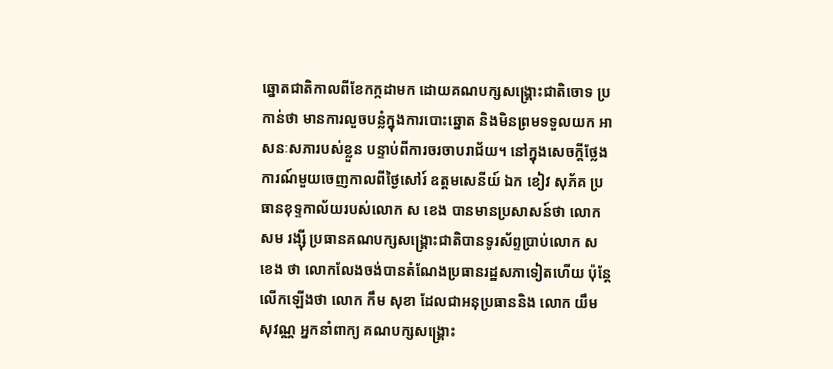ឆ្នោតជាតិកាលពីខែកក្កដាមក ដោយគណបក្សសង្គ្រោះជាតិចោទ ប្រកាន់ថា មានការលួចបន្លំក្នុងការបោះឆ្នោត និងមិនព្រមទទួលយក អាសនៈសភារបស់ខ្លួន បន្ទាប់ពីការចរចាបរាជ័យ។ នៅក្នុងសេចក្ដីថ្លែងការណ៍មួយចេញកាលពីថ្ងៃសៅរ៍ ឧត្តមសេនីយ៍ ឯក ខៀវ សុភ័គ ប្រធានខុទ្ទកាល័យរបស់លោក ស ខេង បានមានប្រសាសន៍ថា លោក សម រង្ស៊ី ប្រធានគណបក្សសង្គ្រោះជាតិបានទូរស័ព្ទប្រាប់លោក ស ខេង ថា លោកលែងចង់បានតំណែងប្រធានរដ្ឋសភាទៀតហើយ ប៉ុន្តែលើកឡើងថា លោក កឹម សុខា ដែលជាអនុប្រធាននិង លោក យឹម សុវណ្ណ អ្នកនាំពាក្យ គណបក្សសង្គ្រោះ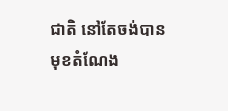ជាតិ នៅតែចង់បានមុខតំណែង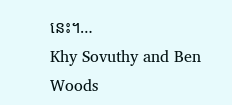នេះ។…
Khy Sovuthy and Ben Woods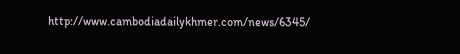http://www.cambodiadailykhmer.com/news/6345/